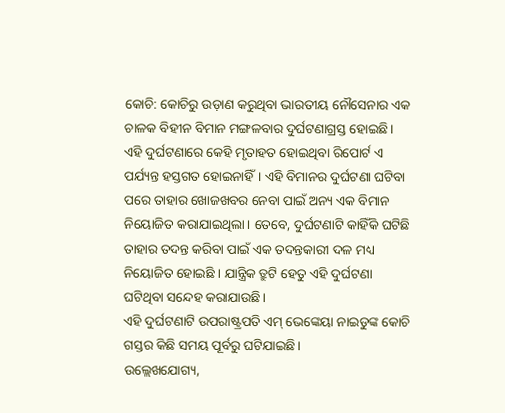କୋଚି: କୋଚିରୁ ଉଡ଼ାଣ କରୁଥିବା ଭାରତୀୟ ନୌସେନାର ଏକ ଚାଳକ ବିହୀନ ବିମାନ ମଙ୍ଗଳବାର ଦୁର୍ଘଟଣାଗ୍ରସ୍ତ ହୋଇଛି। ଏହି ଦୁର୍ଘଟଣାରେ କେହି ମୃତାହତ ହୋଇଥିବା ରିପୋର୍ଟ ଏ ପର୍ଯ୍ୟନ୍ତ ହସ୍ତଗତ ହୋଇନାହିଁ। ଏହି ବିମାନର ଦୁର୍ଘଟଣା ଘଟିବା ପରେ ତାହାର ଖୋଜଖବର ନେବା ପାଇଁ ଅନ୍ୟ ଏକ ବିମାନ ନିୟୋଜିତ କରାଯାଇଥିଲା। ତେବେ, ଦୁର୍ଘଟଣାଟି କାହିଁକି ଘଟିଛି ତାହାର ତଦନ୍ତ କରିବା ପାଇଁ ଏକ ତଦନ୍ତକାରୀ ଦଳ ମଧ୍ୟ ନିୟୋଜିତ ହୋଇଛି । ଯାନ୍ତ୍ରିକ ତ୍ରୁଟି ହେତୁ ଏହି ଦୁର୍ଘଟଣା ଘଟିଥିବା ସନ୍ଦେହ କରାଯାଉଛି।
ଏହି ଦୁର୍ଘଟଣାଟି ଉପରାଷ୍ଟ୍ରପତି ଏମ୍ ଭେଙ୍କେୟା ନାଇଡୁଙ୍କ କୋଚି ଗସ୍ତର କିଛି ସମୟ ପୂର୍ବରୁ ଘଟିଯାଇଛି।
ଉଲ୍ଲେଖଯୋଗ୍ୟ,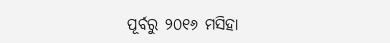ପୂର୍ବରୁ ୨୦୧୬ ମସିହା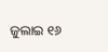ଜୁଲାଇ ୧୬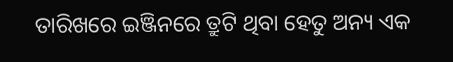ତାରିଖରେ ଇଞ୍ଜିନରେ ତ୍ରୁଟି ଥିବା ହେତୁ ଅନ୍ୟ ଏକ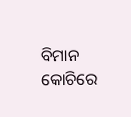ବିମାନ କୋଚିରେ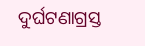ଦୁର୍ଘଟଣାଗ୍ରସ୍ତ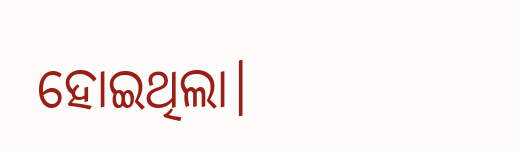ହୋଇଥିଲା।